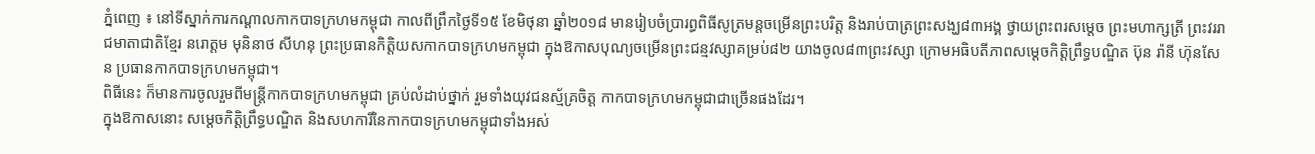ភ្នំពេញ ៖ នៅទីស្នាក់ការកណ្ដាលកាកបាទក្រហមកម្ពុជា កាលពីព្រឹកថ្ងៃទី១៥ ខែមិថុនា ឆ្នាំ២០១៨ មានរៀបចំប្រារព្ធពិធីសូត្រមន្តចម្រើនព្រះបរិត្ត និងរាប់បាត្រព្រះសង្ឃ៨៣អង្គ ថ្វាយព្រះពរសម្ដេច ព្រះមហាក្សត្រី ព្រះវររាជមាតាជាតិខ្មែរ នរោត្ដម មុនិនាថ សីហនុ ព្រះប្រធានកិត្តិយសកាកបាទក្រហមកម្ពុជា ក្នុងឱកាសបុណ្យចម្រើនព្រះជន្មវស្សាគម្រប់៨២ យាងចូល៨៣ព្រះវស្សា ក្រោមអធិបតីភាពសម្ដេចកិត្ដិព្រឹទ្ធបណ្ឌិត ប៊ុន រ៉ានី ហ៊ុនសែន ប្រធានកាកបាទក្រហមកម្ពុជា។
ពិធីនេះ ក៏មានការចូលរួមពីមន្ដ្រីកាកបាទក្រហមកម្ពុជា គ្រប់លំដាប់ថ្នាក់ រួមទាំងយុវជនស្ម័គ្រចិត្ដ កាកបាទក្រហមកម្ពុជាជាច្រើនផងដែរ។
ក្នុងឱកាសនោះ សម្តេចកិត្តិព្រឹទ្ធបណ្ឌិត និងសហការីនៃកាកបាទក្រហមកម្ពុជាទាំងអស់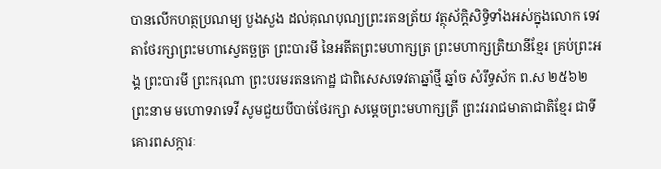បានលើកហត្ថប្រណម្យ បួងសួង ដល់គុណបុណ្យព្រះរតនត្រ័យ វត្ថុស័ក្តិសិទ្ធិទាំងអស់ក្នុងលោក ទេវតាថែរក្សាព្រះមហាស្វេតច្ឆត្រ ព្រះបារមី នៃអតីតព្រះមហាក្សត្រ ព្រះមហាក្សត្រិយានីខ្មែរ គ្រប់ព្រះអង្គ ព្រះបារមី ព្រះករុណា ព្រះបរមរតនកោដ្ឋ ជាពិសេសទេវតាឆ្នាំថ្មី ឆ្នាំច សំរឹទ្ធស័ក ព.ស ២៥៦២ ព្រះនាម មហោទរាទេវី សូមជួយបីបាច់ថែរក្សា សម្ដេចព្រះមហាក្សត្រី ព្រះវររាជមាតាជាតិខ្មែរ ជាទីគោរពសក្ការៈ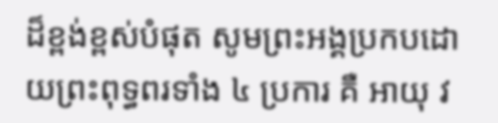ដ៏ខ្ពង់ខ្ពស់បំផុត សូមព្រះអង្គប្រកបដោយព្រះពុទ្ធពរទាំង ៤ ប្រការ គឺ អាយុ វ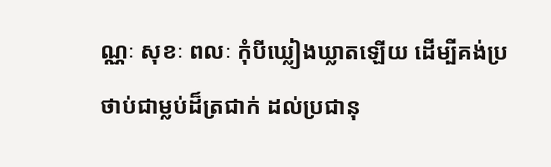ណ្ណៈ សុខៈ ពលៈ កុំបីឃ្លៀងឃ្លាតឡើយ ដើម្បីគង់ប្រថាប់ជាម្លប់ដ៏ត្រជាក់ ដល់ប្រជានុ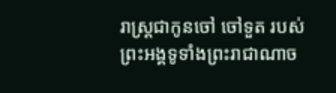រាស្ត្រជាកូនចៅ ចៅទួត របស់ព្រះអង្គទូទាំងព្រះរាជាណាច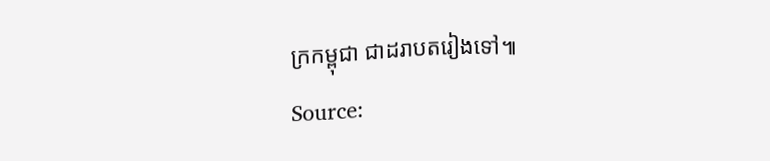ក្រកម្ពុជា ជាដរាបតរៀងទៅ៕
Source: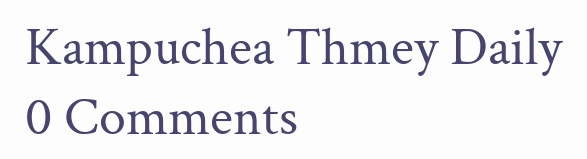Kampuchea Thmey Daily
0 Comments